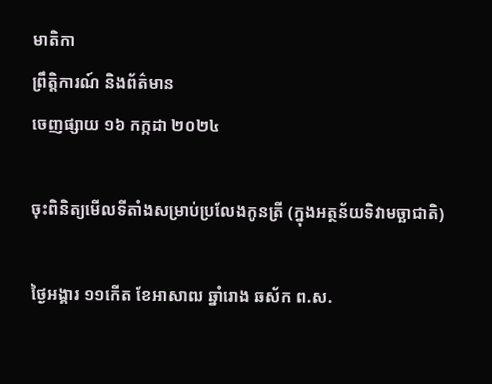មាតិកា
ព្រឹត្តិការណ៍ និងព័ត៌មាន
ចេញផ្សាយ ១៦ កក្កដា ២០២៤

ចុះពិនិត្យមើលទីតាំងសម្រាប់ប្រលែងកូនត្រី (ក្នុងអត្ថន័យទិវាមច្ឆាជាតិ)

ថ្ងៃអង្គារ ១១កើត ខែអាសាឍ ឆ្នាំរោង ឆស័ក ព.ស.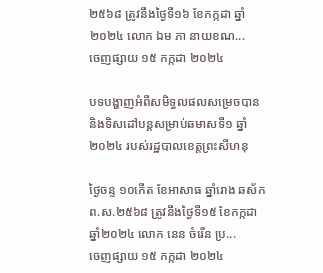២៥៦៨ ត្រូវនឹងថ្ងៃទី១៦ ខែកក្កដា ឆ្នាំ២០២៤ លោក ឯម ភា នាយខណ...
ចេញផ្សាយ ១៥ កក្កដា ២០២៤

បទបង្ហាញអំពីសមិទ្ធលផលសម្រេចបាន និងទិសដៅបន្តសម្រាប់ឆមាសទី១ ឆ្នាំ២០២៤ របស់រដ្ឋបាលខេត្តព្រះសីហនុ

ថ្ងៃចន្ទ ១០កើត ខែអាសាធ ឆ្នាំរោង ឆស័ក ព.ស.២៥៦៨ ត្រូវនឹងថ្ងៃទី១៥ ខែកក្កដា ឆ្នាំ២០២៤ លោក នេន ចំរើន ប្រ...
ចេញផ្សាយ ១៥ កក្កដា ២០២៤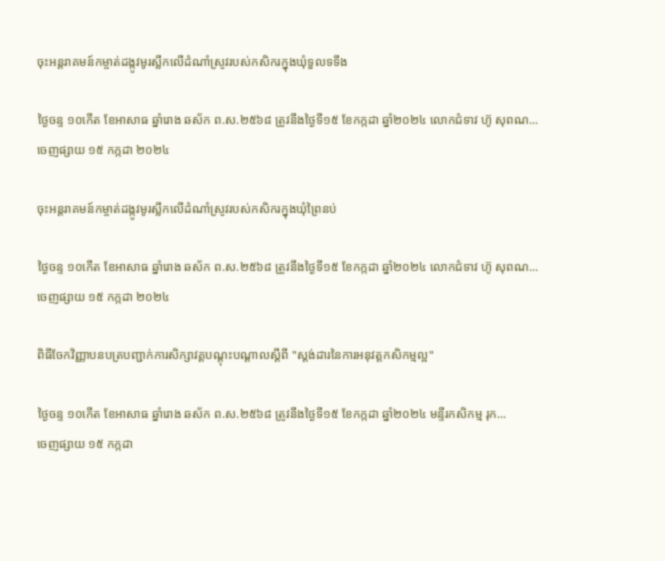ចុះអន្តរាគមន៍កម្ចាត់ដង្កូវមូរស្លឹកលើដំណាំស្រូវរបស់កសិករក្នុងឃុំទួលទទឹង

ថ្ងៃចន្ទ ១០កើត ខែអាសាធ ឆ្នាំរោង ឆស័ក ព.ស.២៥៦៨ ត្រូវនឹងថ្ងៃទី១៥ ខែកក្កដា ឆ្នាំ២០២៤ លោកជំទាវ ហ៊ូ សុពណ...
ចេញផ្សាយ ១៥ កក្កដា ២០២៤

ចុះអន្តរាគមន៍កម្ចាត់ដង្កូវមូរស្លឹកលើដំណាំស្រូវរបស់កសិករក្នុងឃុំព្រៃនប់

ថ្ងៃចន្ទ ១០កើត ខែអាសាធ ឆ្នាំរោង ឆស័ក ព.ស.២៥៦៨ ត្រូវនឹងថ្ងៃទី១៥ ខែកក្កដា ឆ្នាំ២០២៤ លោកជំទាវ ហ៊ូ សុពណ...
ចេញផ្សាយ ១៥ កក្កដា ២០២៤

ពិធីចែកវិញ្ញាបនបត្របញ្ជាក់ការសិក្សាវគ្គបណ្តុះបណ្តាលស្តីពី "ស្តង់ដារនៃការអនុវត្តកសិកម្មល្អ"

ថ្ងៃចន្ទ ១០កើត ខែអាសាធ ឆ្នាំរោង ឆស័ក ព.ស.២៥៦៨ ត្រូវនឹងថ្ងៃទី១៥ ខែកក្កដា ឆ្នាំ២០២៤ មន្ទីរកសិកម្ម រុក...
ចេញផ្សាយ ១៥ កក្កដា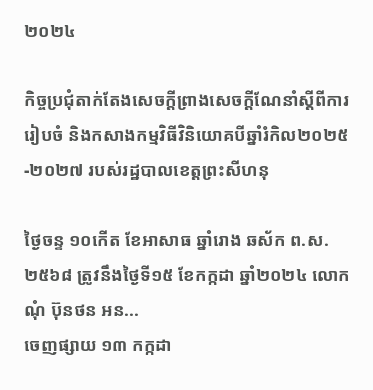២០២៤

កិច្ចប្រជុំតាក់តែងសេចក្តីព្រាងសេចក្តីណែនាំស្តីពីការរៀបចំ និងកសាងកម្មវិធីវិនិយោគបីឆ្នាំរំកិល២០២៥-២០២៧ របស់រដ្ឋបាលខេត្តព្រះសីហនុ

ថ្ងៃចន្ទ ១០កើត ខែអាសាធ ឆ្នាំរោង ឆស័ក ព.ស.២៥៦៨ ត្រូវនឹងថ្ងៃទី១៥ ខែកក្កដា ឆ្នាំ២០២៤ លោក ណុំ ប៊ុនថន អន...
ចេញផ្សាយ ១៣ កក្កដា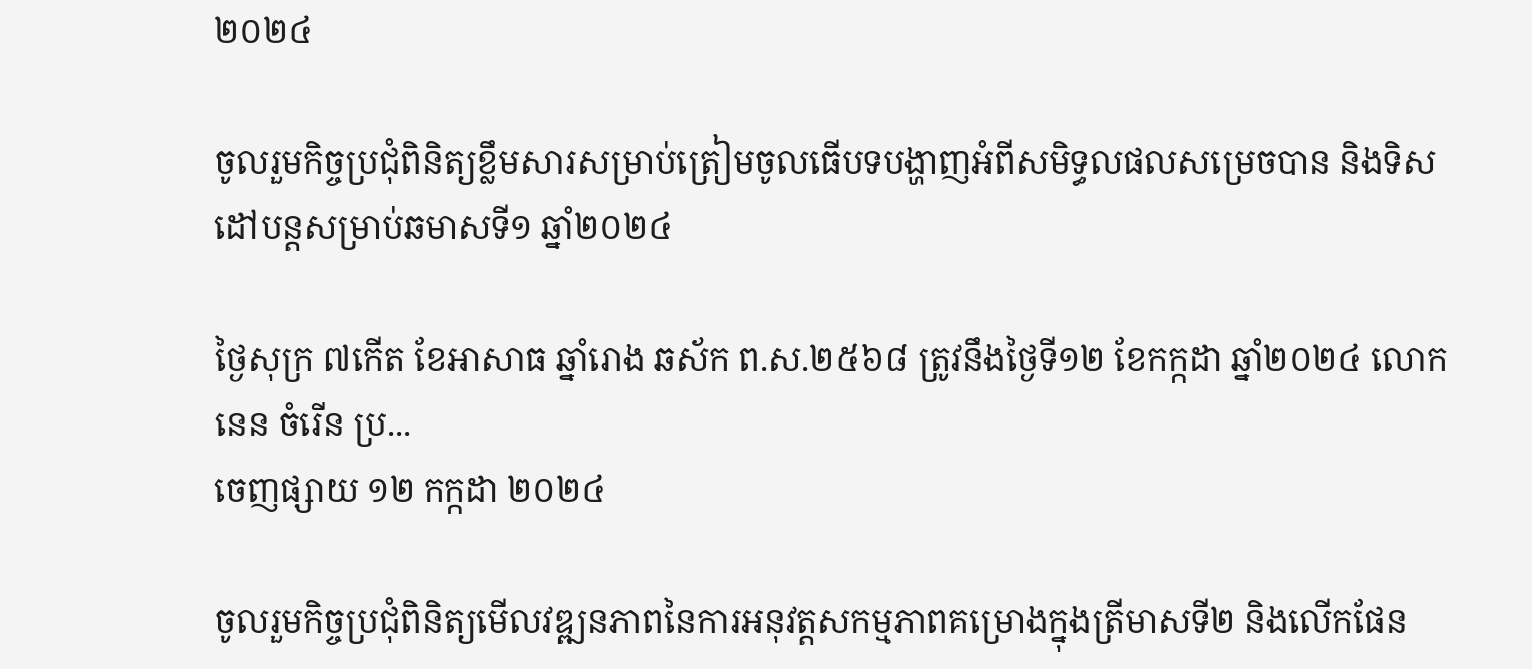២០២៤

ចូលរួមកិច្ចប្រជុំពិនិត្យខ្លឹមសារសម្រាប់ត្រៀមចូលធើបទបង្ហាញអំពីសមិទ្ធលផលសម្រេចបាន និងទិសដៅបន្តសម្រាប់ឆមាសទី១ ឆ្នាំ២០២៤

ថ្ងៃសុក្រ ៧កើត ខែអាសាធ ឆ្នាំរោង ឆស័ក ព.ស.២៥៦៨ ត្រូវនឹងថ្ងៃទី១២ ខែកក្កដា ឆ្នាំ២០២៤ លោក នេន ចំរើន ប្រ...
ចេញផ្សាយ ១២ កក្កដា ២០២៤

ចូលរួមកិច្ចប្រជុំពិនិត្យមើលវឌ្ឍនភាពនៃការអនុវត្តសកម្មភាពគម្រោងក្នុងត្រីមាសទី២ និងលើកផែន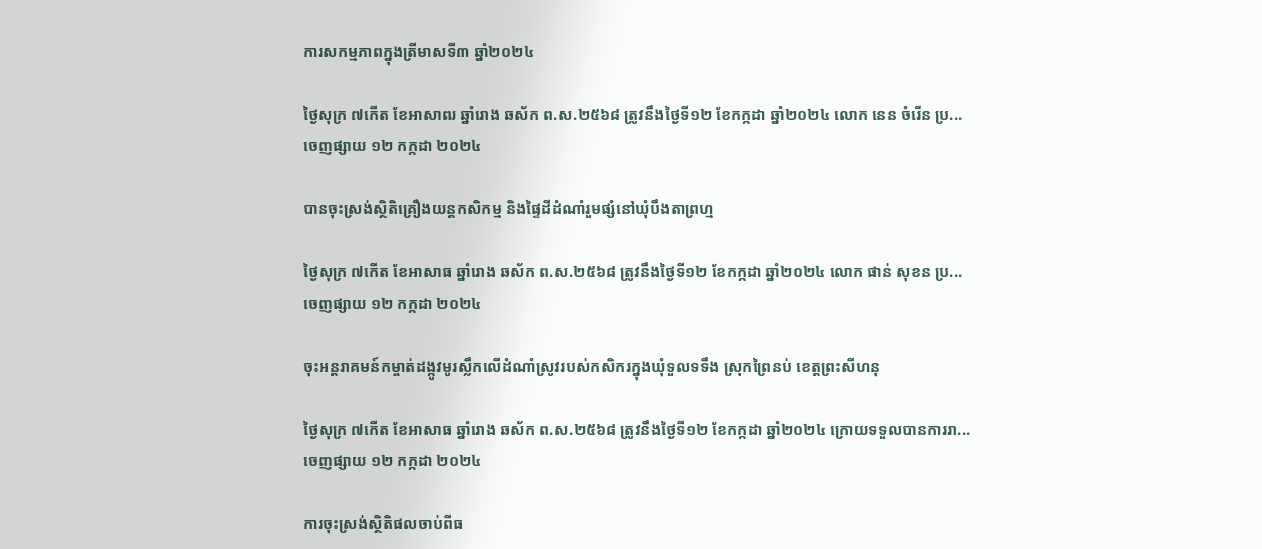ការសកម្មភាពក្នុងត្រីមាសទី៣ ឆ្នាំ២០២៤

ថ្ងៃសុក្រ ៧កើត ខែអាសាឍ ឆ្នាំរោង ឆស័ក ព.ស.២៥៦៨ ត្រូវនឹងថ្ងៃទី១២ ខែកក្កដា ឆ្នាំ២០២៤ លោក នេន ចំរើន ប្រ...
ចេញផ្សាយ ១២ កក្កដា ២០២៤

បានចុះស្រង់ស្ថិតិគ្រឿងយន្តកសិកម្ម និងផ្ទៃដីដំណាំរួមផ្សំនៅឃុំបឹងតាព្រហ្ម

ថ្ងៃសុក្រ ៧កើត ខែអាសាធ ឆ្នាំរោង ឆស័ក ព.ស.២៥៦៨ ត្រូវនឹងថ្ងៃទី១២ ខែកក្កដា ឆ្នាំ២០២៤ លោក ផាន់ សុខន ប្រ...
ចេញផ្សាយ ១២ កក្កដា ២០២៤

ចុះអន្តរាគមន៍កម្ចាត់ដង្កូវមូរស្លឹកលើដំណាំស្រូវរបស់កសិករក្នុងឃុំទួលទទឹង ស្រុកព្រៃនប់ ខេត្តព្រះសីហនុ

ថ្ងៃសុក្រ ៧កើត ខែអាសាធ ឆ្នាំរោង ឆស័ក ព.ស.២៥៦៨ ត្រូវនឹងថ្ងៃទី១២ ខែកក្កដា ឆ្នាំ២០២៤ ក្រោយទទួលបានការរា...
ចេញផ្សាយ ១២ កក្កដា ២០២៤

ការចុះស្រង់ស្ថិតិផលចាប់ពីធ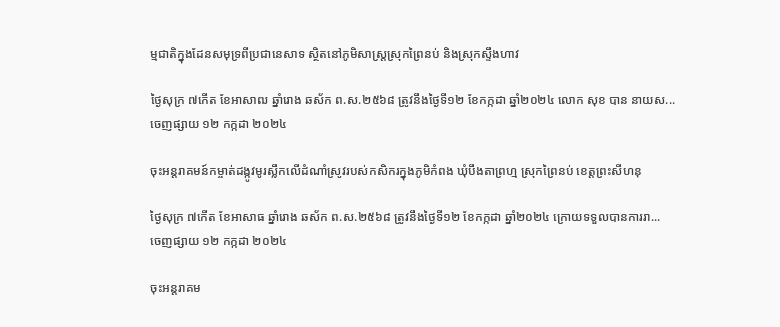ម្មជាតិក្នុងដែនសមុទ្រពីប្រជានេសាទ ស្ថិតនៅភូមិសាស្រ្តស្រុកព្រៃនប់ និងស្រុកស្ទឹងហាវ

ថ្ងៃសុក្រ ៧កើត ខែអាសាឍ ឆ្នាំរោង ឆស័ក ព.ស.២៥៦៨ ត្រូវនឹងថ្ងៃទី១២ ខែកក្កដា ឆ្នាំ២០២៤ លោក សុខ បាន នាយស...
ចេញផ្សាយ ១២ កក្កដា ២០២៤

ចុះអន្តរាគមន៍កម្ចាត់ដង្កូវមូរស្លឹកលើដំណាំស្រូវរបស់កសិករក្នុងភូមិកំពង ឃុំបឹងតាព្រហ្ម ស្រុកព្រៃនប់ ខេត្តព្រះសីហនុ

ថ្ងៃសុក្រ ៧កើត ខែអាសាធ ឆ្នាំរោង ឆស័ក ព.ស.២៥៦៨ ត្រូវនឹងថ្ងៃទី១២ ខែកក្កដា ឆ្នាំ២០២៤ ក្រោយទទួលបានការរា...
ចេញផ្សាយ ១២ កក្កដា ២០២៤

ចុះអន្តរាគម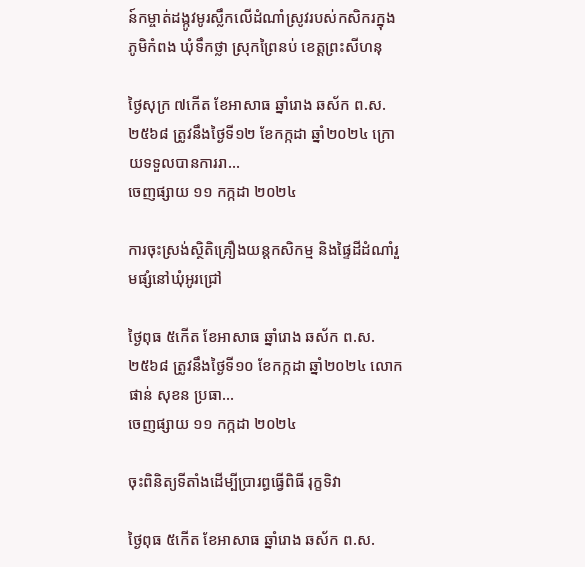ន៍កម្ចាត់ដង្កូវមូរស្លឹកលើដំណាំស្រូវរបស់កសិករក្នុងភូមិកំពង ឃុំទឹកថ្លា ស្រុកព្រៃនប់ ខេត្តព្រះសីហនុ

ថ្ងៃសុក្រ ៧កើត ខែអាសាធ ឆ្នាំរោង ឆស័ក ព.ស.២៥៦៨ ត្រូវនឹងថ្ងៃទី១២ ខែកក្កដា ឆ្នាំ២០២៤ ក្រោយទទួលបានការរា...
ចេញផ្សាយ ១១ កក្កដា ២០២៤

ការចុះស្រង់ស្ថិតិគ្រឿងយន្តកសិកម្ម និងផ្ទៃដីដំណាំរួមផ្សំនៅឃុំអូរជ្រៅ

ថ្ងៃពុធ ៥កើត ខែអាសាធ ឆ្នាំរោង ឆស័ក ព.ស.២៥៦៨ ត្រូវនឹងថ្ងៃទី១០ ខែកក្កដា ឆ្នាំ២០២៤ លោក ផាន់ សុខន ប្រធា...
ចេញផ្សាយ ១១ កក្កដា ២០២៤

ចុះពិនិត្យទីតាំងដើម្បីប្រារព្ធធើ្វពិធី រុក្ខទិវា

ថ្ងៃពុធ ៥កើត ខែអាសាធ ឆ្នាំរោង ឆស័ក ព.ស.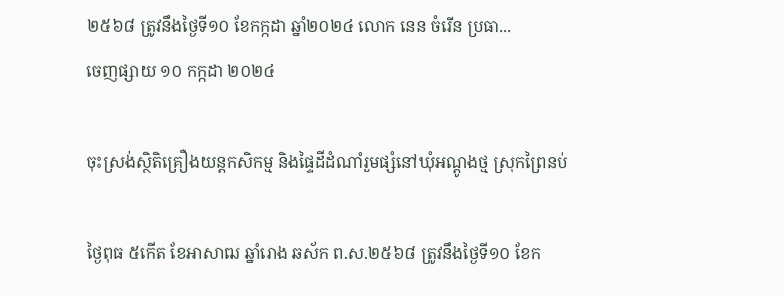២៥៦៨ ត្រូវនឹងថ្ងៃទី១០ ខែកក្កដា ឆ្នាំ២០២៤ លោក នេន ចំរើន ប្រធា...
ចេញផ្សាយ ១០ កក្កដា ២០២៤

ចុះស្រង់ស្ថិតិគ្រឿងយន្តកសិកម្ម និងផ្ទៃដីដំណាំរួមផ្សំនៅឃុំអណ្តូងថ្ម ស្រុកព្រៃនប់

ថ្ងៃពុធ ៥កើត ខែអាសាឍ ឆ្នាំរោង ឆស័ក ព.ស.២៥៦៨ ត្រូវនឹងថ្ងៃទី១០ ខែក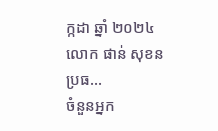ក្កដា ឆ្នាំ ២០២៤ លោក ផាន់ សុខន ប្រធ...
ចំនួនអ្នក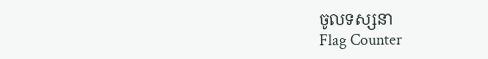ចូលទស្សនា
Flag Counter